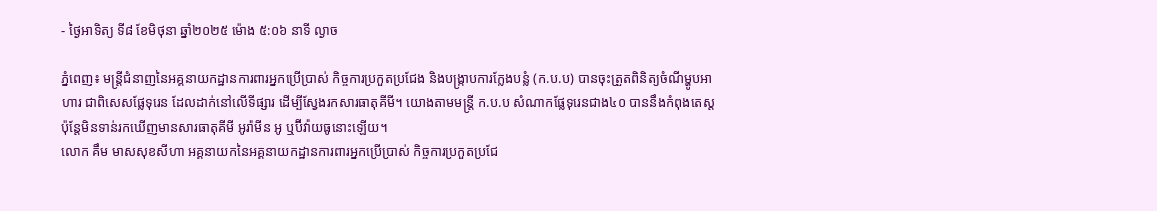- ថ្ងៃអាទិត្យ ទី៨ ខែមិថុនា ឆ្នាំ២០២៥ ម៉ោង ៥:០៦ នាទី ល្ងាច

ភ្នំពេញ៖ មន្ត្រីជំនាញនៃអគ្គនាយកដ្ឋានការពារអ្នកប្រើប្រាស់ កិច្ចការប្រកួតប្រជែង និងបង្ក្រាបការក្លែងបន្លំ (ក.ប.ប) បានចុះត្រួតពិនិត្យចំណីម្ហូបអាហារ ជាពិសេសផ្លែទុរេន ដែលដាក់នៅលើទីផ្សារ ដើម្បីស្វែងរកសារធាតុគីមី។ យោងតាមមន្រ្តី ក.ប.ប សំណាកផ្លែទុរេនជាង៤០ បាននឹងកំពុងតេស្ត ប៉ុន្តែមិនទាន់រកឃើញមានសារធាតុគីមី អូរ៉ាមីន អូ ឬប៊ីវ៉ាយធូនោះឡើយ។
លោក គឹម មាសសុខសីហា អគ្គនាយកនៃអគ្គនាយកដ្ឋានការពារអ្នកប្រើប្រាស់ កិច្ចការប្រកួតប្រជែ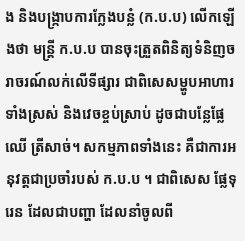ង និងបង្ក្រាបការក្លែងបន្លំ (ក.ប.ប) លើកឡើងថា មន្រ្តី ក.ប.ប បានចុះត្រួតពិនិត្យទំនិញចរាចរណ៍លក់លើទីផ្សារ ជាពិសេសម្ហូបអាហារ ទាំងស្រស់ និងវេចខ្ចប់ស្រាប់ ដូចជាបន្លែផ្លែឈើ ត្រីសាច់។ សកម្មភាពទាំងនេះ គឺជាការអនុវត្តជាប្រចាំរបស់ ក.ប.ប ។ ជាពិសេស ផ្លែទុរេន ដែលជាបញ្ហា ដែលនាំចូលពី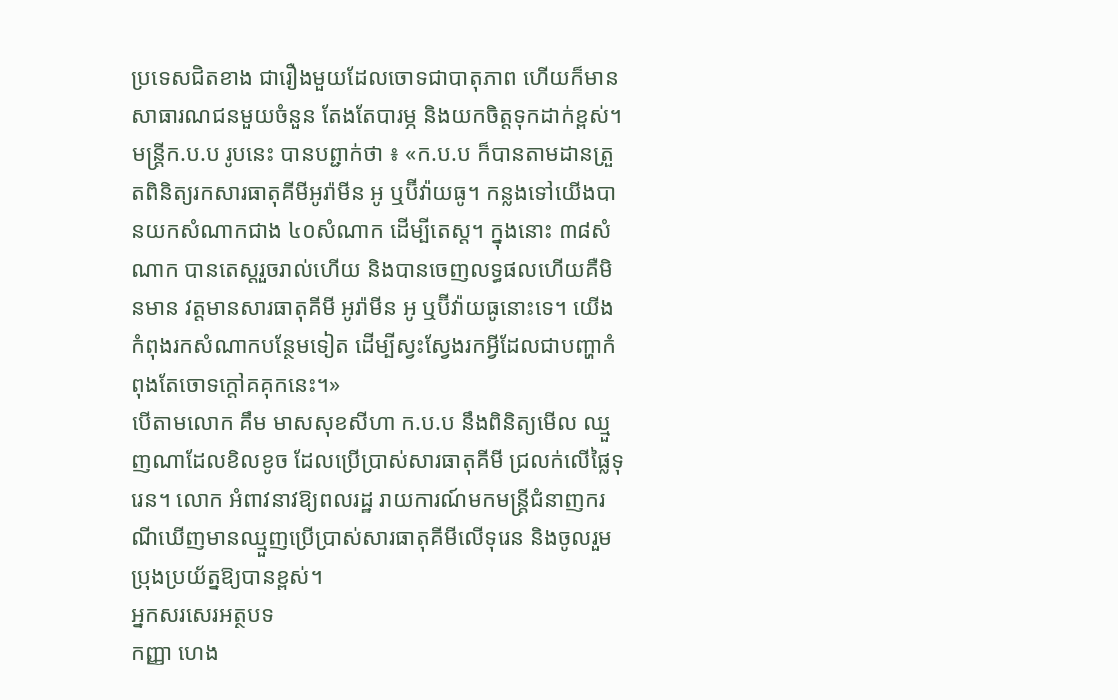ប្រទេសជិតខាង ជារឿងមួយដែលចោទជាបាតុភាព ហើយក៏មានសាធារណជនមួយចំនួន តែងតែបារម្ភ និងយកចិត្តទុកដាក់ខ្ពស់។
មន្រ្តីក.ប.ប រូបនេះ បានបព្ជាក់ថា ៖ «ក.ប.ប ក៏បានតាមដានត្រួតពិនិត្យរកសារធាតុគីមីអូរ៉ាមីន អូ ឬប៊ីវ៉ាយធូ។ កន្លងទៅយើងបានយកសំណាកជាង ៤០សំណាក ដើម្បីតេស្ត។ ក្នុងនោះ ៣៨សំណាក បានតេស្តរួចរាល់ហើយ និងបានចេញលទ្ធផលហើយគឺមិនមាន វត្តមានសារធាតុគីមី អូរ៉ាមីន អូ ឬប៊ីវ៉ាយធូនោះទេ។ យើងកំពុងរកសំណាកបន្ថែមទៀត ដើម្បីស្វះស្វែងរកអ្វីដែលជាបញ្ហាកំពុងតែចោទក្តៅគគុកនេះ។»
បើតាមលោក គឹម មាសសុខសីហា ក.ប.ប នឹងពិនិត្យមើល ឈ្មួញណាដែលខិលខូច ដែលប្រើប្រាស់សារធាតុគីមី ជ្រលក់លើផ្លៃទុរេន។ លោក អំពាវនាវឱ្យពលរដ្ឋ រាយការណ៍មកមន្ត្រីជំនាញករណីឃើញមានឈ្មួញប្រើប្រាស់សារធាតុគីមីលើទុរេន និងចូលរួមប្រុងប្រយ័ត្នឱ្យបានខ្ពស់។
អ្នកសរសេរអត្ថបទ
កញ្ញា ហេង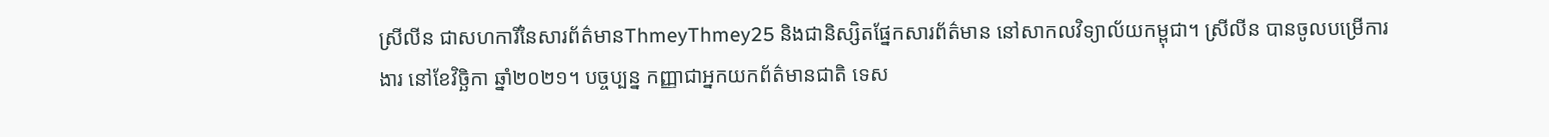ស្រីលីន ជាសហការីនៃសារព័ត៌មានThmeyThmey25 និងជានិស្សិតផ្នែកសារព័ត៌មាន នៅសាកលវិទ្យាល័យកម្ពុជា។ ស្រីលីន បានចូលបម្រើការងារ នៅខែវិច្ឆិកា ឆ្នាំ២០២១។ បច្ចប្បន្ន កញ្ញាជាអ្នកយកព័ត៌មានជាតិ ទេស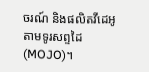ចរណ៍ និងផលិតវីដេអូតាមទូរសព្ទដៃ(MOJO)។